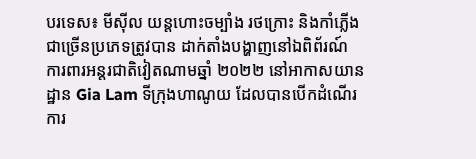បរទេស៖ មីស៊ីល យន្តហោះចម្បាំង រថក្រោះ និងកាំភ្លើងជាច្រើនប្រភេទត្រូវបាន ដាក់តាំងបង្ហាញនៅឯពិព័រណ៍ ការពារអន្តរជាតិវៀតណាមឆ្នាំ ២០២២ នៅអាកាសយានដ្ឋាន Gia Lam ទីក្រុងហាណូយ ដែលបានបើកដំណើរការ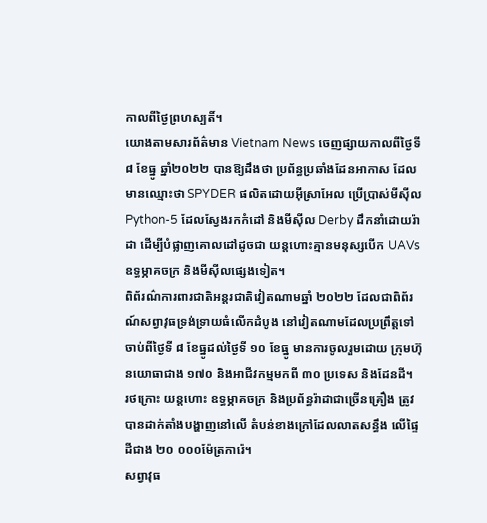កាលពីថ្ងៃព្រហស្បតិ៍។
យោងតាមសារព័ត៌មាន Vietnam News ចេញផ្សាយកាលពីថ្ងៃទី៨ ខែធ្នូ ឆ្នាំ២០២២ បានឱ្យដឹងថា ប្រព័ន្ធប្រឆាំងដែនអាកាស ដែលមានឈ្មោះថា SPYDER ផលិតដោយអ៊ីស្រាអែល ប្រើប្រាស់មីស៊ីល Python-5 ដែលស្វែងរកកំដៅ និងមីស៊ីល Derby ដឹកនាំដោយរ៉ាដា ដើម្បីបំផ្លាញគោលដៅដូចជា យន្តហោះគ្មានមនុស្សបើក UAVs ឧទ្ធម្ភាគចក្រ និងមីស៊ីលផ្សេងទៀត។
ពិព័រណ៌ការពារជាតិអន្តរជាតិវៀតណាមឆ្នាំ ២០២២ ដែលជាពិព័រណ៍សព្វាវុធទ្រង់ទ្រាយធំលើកដំបូង នៅវៀតណាមដែលប្រព្រឹត្តទៅចាប់ពីថ្ងៃទី ៨ ខែធ្នូដល់ថ្ងៃទី ១០ ខែធ្នូ មានការចូលរួមដោយ ក្រុមហ៊ុនយោធាជាង ១៧០ និងអាជីវកម្មមកពី ៣០ ប្រទេស និងដែនដី។
រថក្រោះ យន្តហោះ ឧទ្ធម្ភាគចក្រ និងប្រព័ន្ធរ៉ាដាជាច្រើនគ្រឿង ត្រូវបានដាក់តាំងបង្ហាញនៅលើ តំបន់ខាងក្រៅដែលលាតសន្ធឹង លើផ្ទៃដីជាង ២០ ០០០ម៉ែត្រការ៉េ។
សព្វាវុធ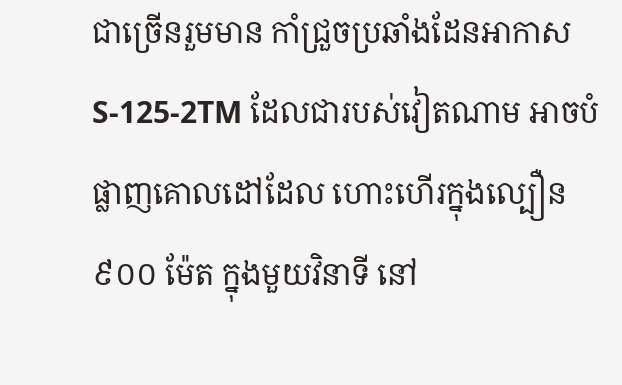ជាច្រើនរួមមាន កាំជ្រួចប្រឆាំងដែនអាកាស S-125-2TM ដែលជារបស់វៀតណាម អាចបំផ្លាញគោលដៅដែល ហោះហើរក្នុងល្បឿន ៩០០ ម៉ែត ក្នុងមួយវិនាទី នៅ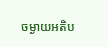ចម្ងាយអតិប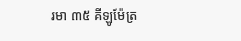រមា ៣៥ គីឡូម៉ែត្រ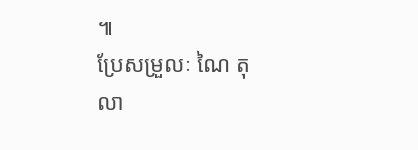៕
ប្រែសម្រួលៈ ណៃ តុលា